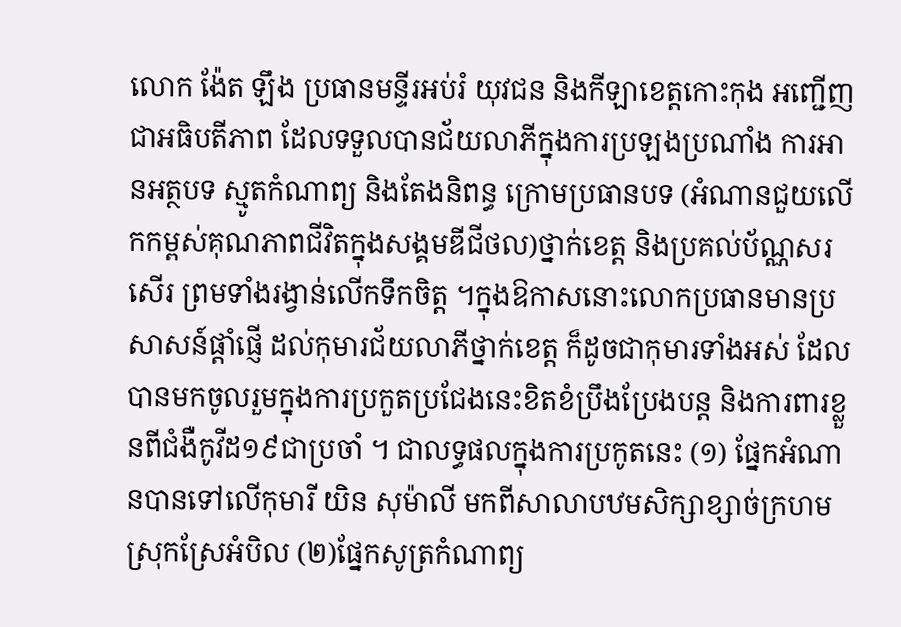លោក ង៉ែត ឡឹង ប្រធានមន្ទីរអប់រំ យុវជន និងកីឡាខេត្តកោះកុង អញ្ជើញជាអធិបតីភាព ដែលទទួលបានជ័យលាភីក្នុងការប្រឡងប្រណាំង ការអានអត្ថបទ ស្មូតកំណាព្យ និងតែងនិពន្ធ ក្រោមប្រធានបទ (អំណានជួយលើកកម្ពស់គុណភាពជីវិតក្នុងសង្គមឌីជីថល)ថ្នាក់ខេត្ត និងប្រគល់ប័ណ្ណសរសើរ ព្រមទាំងរង្វាន់លើកទឹកចិត្ត ។ក្នុងឱកាសនោះលោកប្រធានមានប្រសាសន៍ផ្តាំផ្ញើ ដល់កុមារជ័យលាភីថ្នាក់ខេត្ត ក៏ដូចជាកុមារទាំងអស់ ដែលបានមកចូលរួមក្នុងការប្រកួតប្រជែងនេះខិតខំប្រឹងប្រែងបន្ត និងការពារខ្លួនពីជំងឺកូវីដ១៩ជាប្រចាំ ។ ជាលទ្ធផលក្នុងការប្រកូតនេះ (១) ផែ្នកអំណានបានទៅលើកុមារី យិន សុម៉ាលី មកពីសាលាបឋមសិក្សាខ្សាច់ក្រហម ស្រុកស្រែអំបិល (២)ផ្នែកសូត្រកំណាព្យ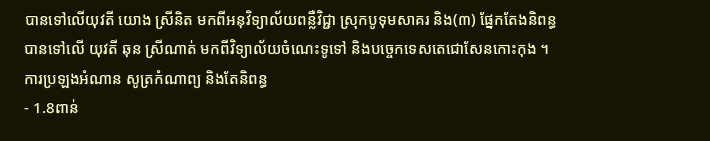បានទៅលើយុវតី យោង ស្រីនិត មកពីអនុវិទ្យាល័យពន្លឺវិជ្ជា ស្រុកបូទុមសាគរ និង(៣) ផ្នែកតែងនិពន្ធបានទៅលើ យុវតី ឆុន ស្រីណាត់ មកពីវិទ្យាល័យចំណេះទូទៅ និងបច្ចេកទេសតេជោសែនកោះកុង ។
ការប្រឡងអំណាន សូត្រកំណាព្យ និងតែនិពន្ធ
- 1.8ពាន់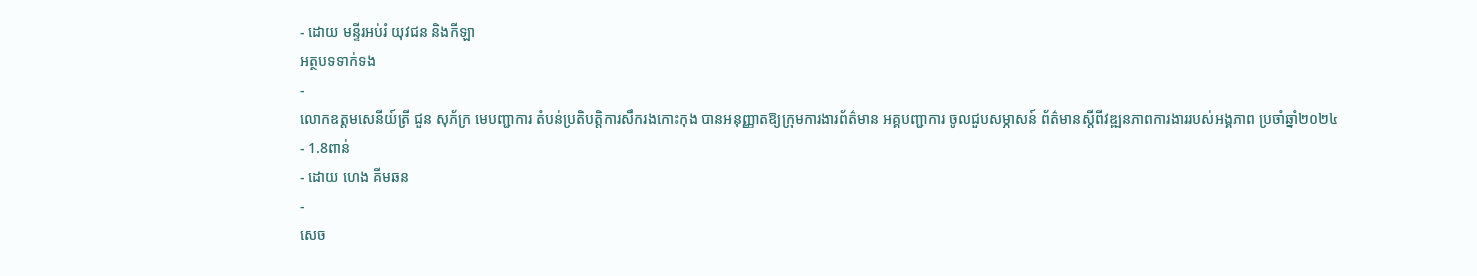- ដោយ មន្ទីរអប់រំ យុវជន និងកីឡា
អត្ថបទទាក់ទង
-
លោកឧត្តមសេនីយ៍ត្រី ជួន សុភ័ក្រ មេបញ្ជាការ តំបន់ប្រតិបត្តិការសឹករងកោះកុង បានអនុញ្ញាតឱ្យក្រុមការងារព័ត៌មាន អគ្គបញ្ជាការ ចូលជួបសម្ភាសន៍ ព័ត៌មានស្តីពីវឌ្ឍនភាពការងាររបស់អង្គភាព ប្រចាំឆ្នាំ២០២៤
- 1.8ពាន់
- ដោយ ហេង គីមឆន
-
សេច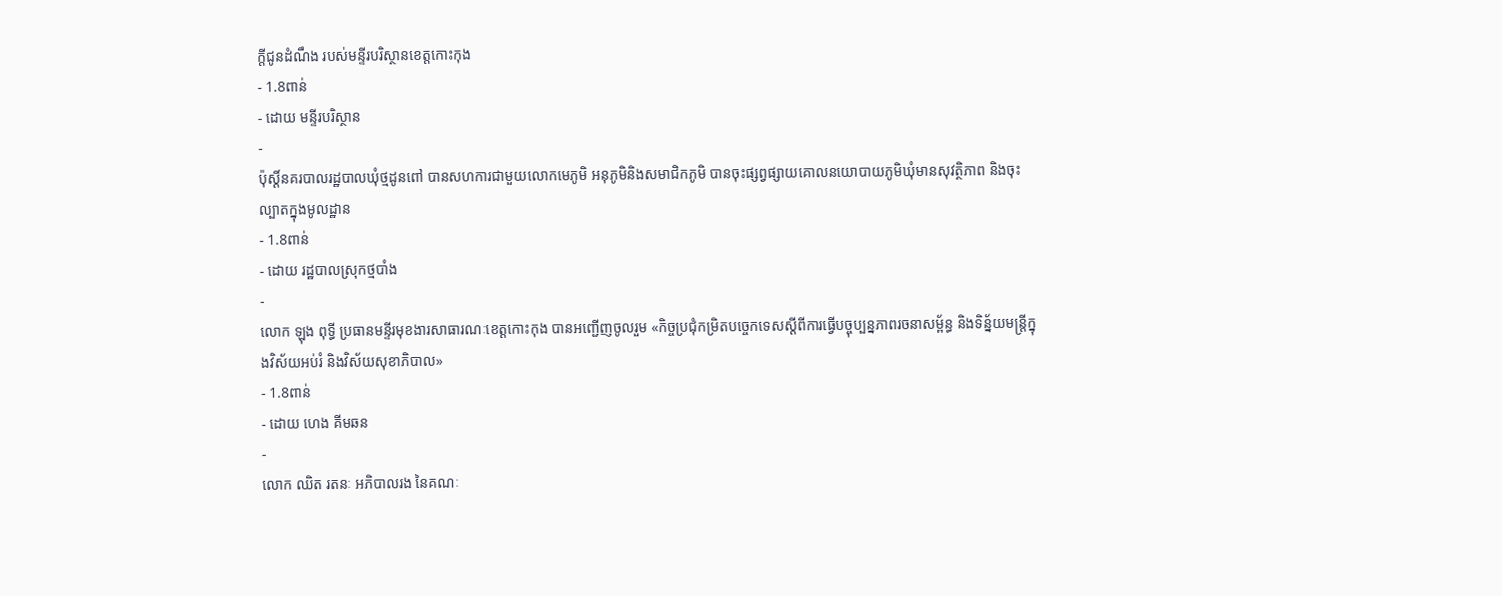ក្តីជូនដំណឹង របស់មន្ទីរបរិស្ថានខេត្តកោះកុង
- 1.8ពាន់
- ដោយ មន្ទីរបរិស្ថាន
-
ប៉ុស្តិ៍នគរបាលរដ្ឋបាលឃុំថ្មដូនពៅ បានសហការជាមួយលោកមេភូមិ អនុភូមិនិងសមាជិកភូមិ បានចុះផ្សព្វផ្សាយគោលនយោបាយភូមិឃុំមានសុវត្ថិភាព និងចុះល្បាតក្នុងមូលដ្ឋាន
- 1.8ពាន់
- ដោយ រដ្ឋបាលស្រុកថ្មបាំង
-
លោក ឡុង ពុទ្ធី ប្រធានមន្ទីរមុខងារសាធារណៈខេត្តកោះកុង បានអញ្ជើញចូលរួម «កិច្ចប្រជុំកម្រិតបច្ចេកទេសស្ដីពីការធ្វើបច្ចុប្បន្នភាពរចនាសម្ព័ន្ធ និងទិន្ន័យមន្រ្តីក្នុងវិស័យអប់រំ និងវិស័យសុខាភិបាល»
- 1.8ពាន់
- ដោយ ហេង គីមឆន
-
លោក ឈិត រតនៈ អភិបាលរង នៃគណៈ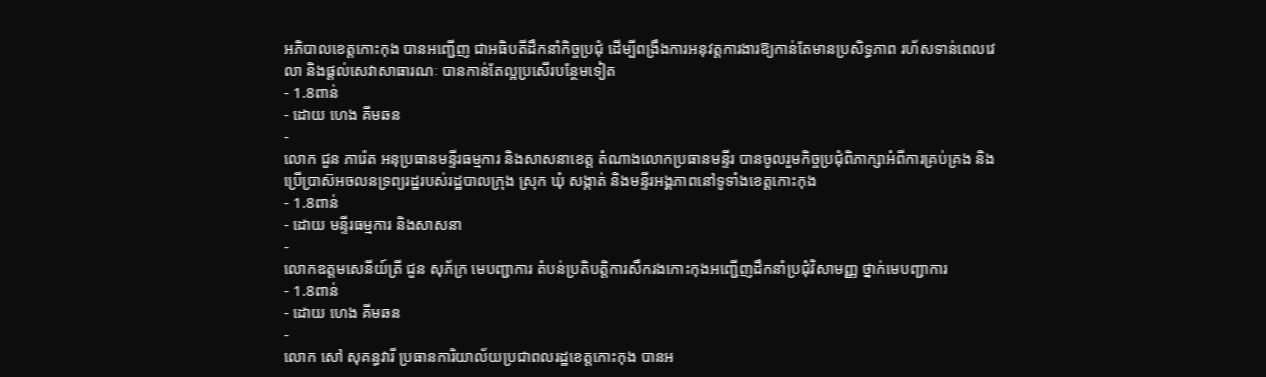អភិបាលខេត្តកោះកុង បានអញ្ជើញ ជាអធិបតីដឹកនាំកិច្ចប្រជុំ ដើម្បីពង្រឹងការអនុវត្តការងារឱ្យកាន់តែមានប្រសិទ្ធភាព រហ័សទាន់ពេលវេលា និងផ្តល់សេវាសាធារណៈ បានកាន់តែល្អប្រសើរបន្ថែមទៀត
- 1.8ពាន់
- ដោយ ហេង គីមឆន
-
លោក ជួន ភារ៉េត អនុប្រធានមន្ទីរធម្មការ និងសាសនាខេត្ត តំណាងលោកប្រធានមន្ទីរ បានចូលរួមកិច្ចប្រជុំពិភាក្សាអំពីការគ្រប់គ្រង និងប្រើប្រាស៊អចលនទ្រព្យរដ្ឋរបស់រដ្ឋបាលក្រុង ស្រុក ឃុំ សង្កាត់ និងមន្ទីរអង្គភាពនៅទូទាំងខេត្តកោះកុង
- 1.8ពាន់
- ដោយ មន្ទីរធម្មការ និងសាសនា
-
លោកឧត្តមសេនីយ៍ត្រី ជួន សុភ័ក្រ មេបញ្ជាការ តំបន់ប្រតិបត្តិការសឹករងកោះកុងអញ្ជើញដឹកនាំប្រជុំវិសាមញ្ញ ថ្នាក់មេបញ្ជាការ
- 1.8ពាន់
- ដោយ ហេង គីមឆន
-
លោក សៅ សុគន្ធវារី ប្រធានការិយាល័យប្រជាពលរដ្ឋខេត្តកោះកុង បានអ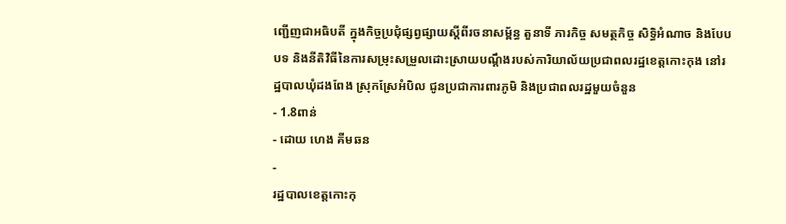ញ្ជើញជាអធិបតី ក្នុងកិច្ចប្រជុំផ្សព្វផ្សាយស្ដីពីរចនាសម្ព័ន្ធ តួនាទី ភារកិច្ច សមត្ថកិច្ច សិទ្ធិអំណាច និងបែបបទ និងនីតិវិធីនៃការសម្រុះសម្រួលដោះស្រាយបណ្ដឹងរបស់ការិយាល័យប្រជាពលរដ្ឋខេត្តកោះកុង នៅរដ្ឋបាលឃុំដងពែង ស្រុកស្រែអំបិល ជូនប្រជាការពារភូមិ និងប្រជាពលរដ្ឋមួយចំនួន
- 1.8ពាន់
- ដោយ ហេង គីមឆន
-
រដ្ឋបាលខេត្តកោះកុ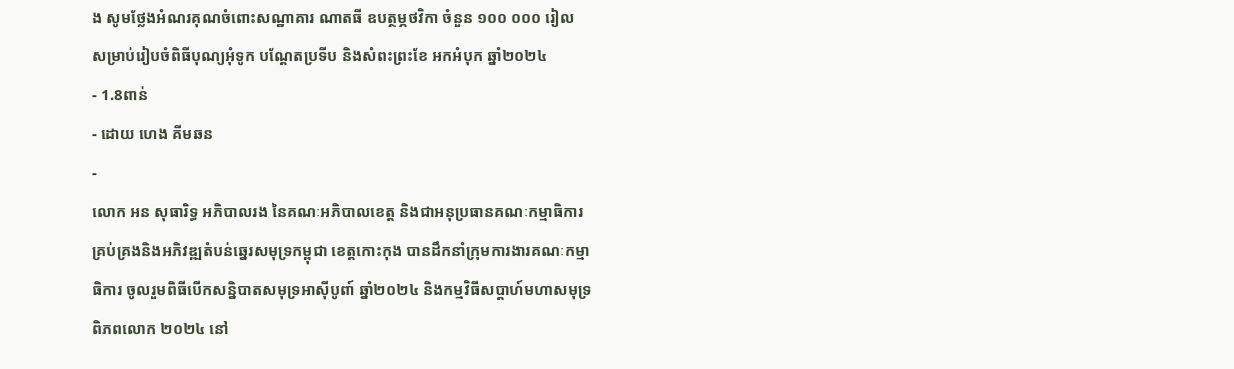ង សូមថ្លែងអំណរគុណចំពោះសណ្ឋាគារ ណាតធី ឧបត្ថម្ភថវិកា ចំនួន ១០០ ០០០ រៀល សម្រាប់រៀបចំពិធីបុណ្យអុំទូក បណ្តែតប្រទីប និងសំពះព្រះខែ អកអំបុក ឆ្នាំ២០២៤
- 1.8ពាន់
- ដោយ ហេង គីមឆន
-
លោក អន សុធារិទ្ធ អភិបាលរង នៃគណៈអភិបាលខេត្ត និងជាអនុប្រធានគណៈកម្មាធិការគ្រប់គ្រងនិងអភិវឌ្ឍតំបន់ឆ្នេរសមុទ្រកម្ពុជា ខេត្តកោះកុង បានដឹកនាំក្រុមការងារគណៈកម្មាធិការ ចូលរួមពិធីបើកសន្និបាតសមុទ្រអាស៊ីបូពា៍ ឆ្នាំ២០២៤ និងកម្មវិធីសប្តាហ៍មហាសមុទ្រពិភពលោក ២០២៤ នៅ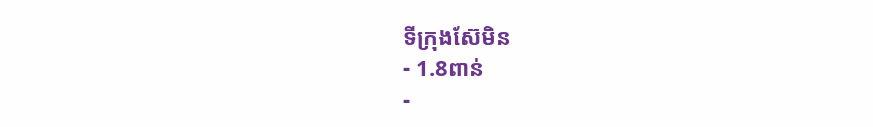ទីក្រុងស៊ែមិន
- 1.8ពាន់
-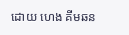ដោយ ហេង គីមឆន